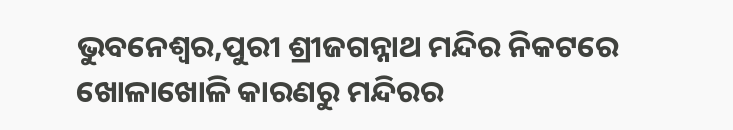ଭୁବନେଶ୍ୱର,ପୁରୀ ଶ୍ରୀଜଗନ୍ନାଥ ମନ୍ଦିର ନିକଟରେ ଖୋଳାଖୋଳି କାରଣରୁ ମନ୍ଦିରର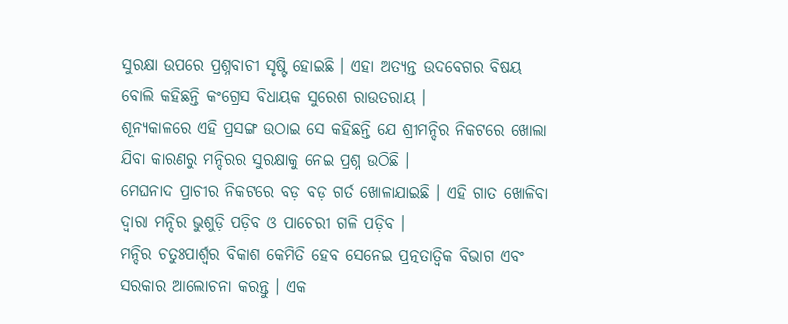ସୁରକ୍ଷା ଉପରେ ପ୍ରଶ୍ନବାଚୀ ସୃଷ୍ଟି ହୋଇଛି । ଏହା ଅତ୍ୟନ୍ତ ଉଦବେଗର ବିଷୟ ବୋଲି କହିଛନ୍ତି କଂଗ୍ରେସ ବିଧାୟକ ସୁରେଶ ରାଉତରାୟ ।
ଶୂନ୍ୟକାଳରେ ଏହି ପ୍ରସଙ୍ଗ ଉଠାଇ ସେ କହିଛନ୍ତି ଯେ ଶ୍ରୀମନ୍ଦିର ନିକଟରେ ଖୋଲା ଯିବା କାରଣରୁ ମନ୍ଦିରର ସୁରକ୍ଷାକୁ ନେଇ ପ୍ରଶ୍ନ ଉଠିଛି ।
ମେଘନାଦ ପ୍ରାଚୀର ନିକଟରେ ବଡ଼ ବଡ଼ ଗର୍ତ ଖୋଳାଯାଇଛି । ଏହି ଗାତ ଖୋଳିବା ଦ୍ୱାରା ମନ୍ଦିର ଭୁଶୁଡ଼ି ପଡ଼ିବ ଓ ପାଚେରୀ ଗଳି ପଡ଼ିବ ।
ମନ୍ଦିର ଚତୁଃପାର୍ଶ୍ୱର ବିକାଶ କେମିତି ହେବ ସେନେଇ ପ୍ରତ୍ନତାତ୍ୱିକ ବିଭାଗ ଏବଂ ସରକାର ଆଲୋଚନା କରନ୍ତୁ । ଏକ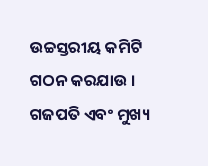ଉଚ୍ଚସ୍ତରୀୟ କମିଟି ଗଠନ କରଯାଉ । ଗଜପତି ଏବଂ ମୁଖ୍ୟ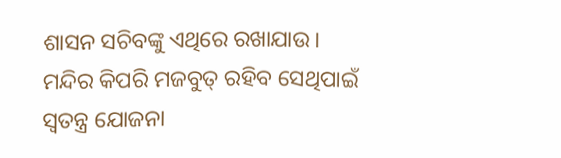ଶାସନ ସଚିବଙ୍କୁ ଏଥିରେ ରଖାଯାଉ । ମନ୍ଦିର କିପରି ମଜବୁତ୍ ରହିବ ସେଥିପାଇଁ ସ୍ୱତନ୍ତ୍ର ଯୋଜନା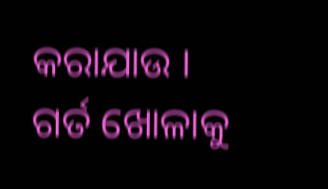କରାଯାଉ । ଗର୍ତ ଖୋଳାକୁ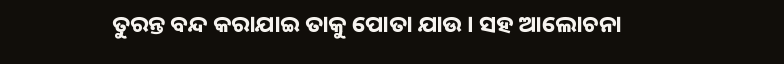ତୁରନ୍ତ ବନ୍ଦ କରାଯାଇ ତାକୁ ପୋତା ଯାଉ । ସହ ଆଲୋଚନା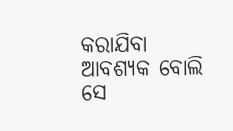କରାଯିବା ଆବଶ୍ୟକ ବୋଲି ସେ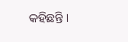କହିଛନ୍ତି ।